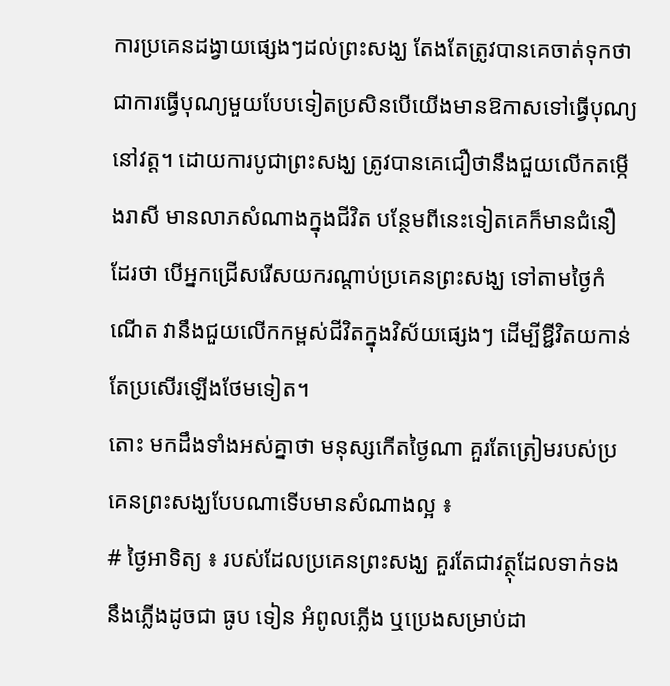ការប្រគេនដង្វាយផ្សេងៗដល់ព្រះសង្ឃ តែងតែត្រូវបានគេចាត់ទុកថាជាការធ្វើបុណ្យមួយបែបទៀតប្រសិនបើយើងមានឱកាសទៅធ្វើបុណ្យនៅវត្ត។ ដោយការបូជាព្រះសង្ឃ ត្រូវបានគេជឿថានឹងជួយលើកតម្កើងរាសី មានលាភសំណាងក្នុងជីវិត បន្ថែមពីនេះទៀតគេក៏មានជំនឿដែរថា បើអ្នកជ្រើសរើសយករណ្តាប់ប្រគេនព្រះសង្ឃ ទៅតាមថ្ងៃកំណើត វានឹងជួយលើកកម្ពស់ជីវិតក្នុងវិស័យផ្សេងៗ ដើម្បីឱ្ជីវិតយកាន់តែប្រសើរឡើងថែមទៀត។
តោះ មកដឹងទាំងអស់គ្នាថា មនុស្សកើតថ្ងៃណា គួរតែត្រៀមរបស់ប្រគេនព្រះសង្ឃបែបណាទើបមានសំណាងល្អ ៖
# ថ្ងៃអាទិត្យ ៖ របស់ដែលប្រគេនព្រះសង្ឃ គួរតែជាវត្ថុដែលទាក់ទងនឹងភ្លើងដូចជា ធូប ទៀន អំពូលភ្លើង ឬប្រេងសម្រាប់ដា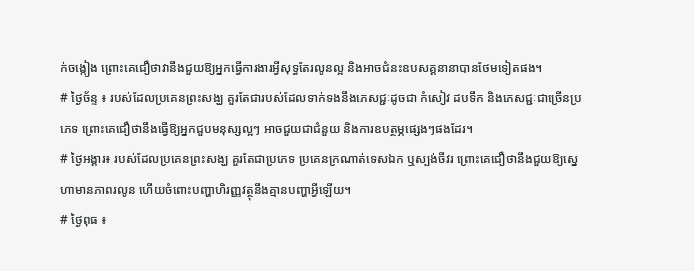ក់ចង្កៀង ព្រោះគេជឿថាវានឹងជួយឱ្យអ្នកធ្វើការងារអ្វីសុទ្ធតែរលូនល្អ និងអាចជំនះឧបសគ្គនានាបានថែមទៀតផង។
# ថ្ងៃច័ន្ទ ៖ របស់ដែលប្រគេនព្រះសង្ឃ គួរតែជារបស់ដែលទាក់ទងនឹងភេសជ្ជៈដូចជា កំសៀវ ដបទឹក និងភេសជ្ជៈជាច្រើនប្រភេទ ព្រោះគេជឿថានឹងធ្វើឱ្យអ្នកជួបមនុស្សល្អៗ អាចជួយជាជំនួយ និងការឧបត្ថម្ភផ្សេងៗផងដែរ។
# ថ្ងៃអង្គារ៖ របស់ដែលប្រគេនព្រះសង្ឃ គួរតែជាប្រភេទ ប្រគេនក្រណាត់ទេសឯក ឬស្បង់ចីវរ ព្រោះគេជឿថានឹងជួយឱ្យស្នេហាមានភាពរលូន ហើយចំពោះបញ្ហាហិរញ្ញវត្ថុនឹងគ្មានបញ្ហាអ្វីឡើយ។
# ថ្ងៃពុធ ៖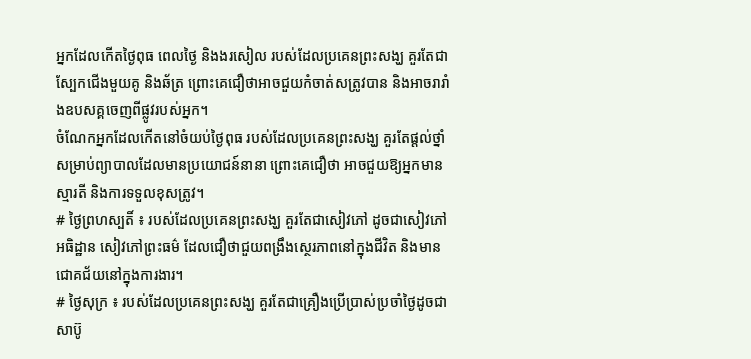អ្នកដែលកើតថ្ងៃពុធ ពេលថ្ងៃ និងងរសៀល របស់ដែលប្រគេនព្រះសង្ឃ គួរតែជាស្បែកជើងមួយគូ និងឆ័ត្រ ព្រោះគេជឿថាអាចជួយកំចាត់សត្រូវបាន និងអាចរារាំងឧបសគ្គចេញពីផ្លូវរបស់អ្នក។
ចំណែកអ្នកដែលកើតនៅចំយប់ថ្ងៃពុធ របស់ដែលប្រគេនព្រះសង្ឃ គួរតែផ្តល់ថ្នាំសម្រាប់ព្យាបាលដែលមានប្រយោជន៍នានា ព្រោះគេជឿថា អាចជួយឱ្យអ្នកមានស្មារតី និងការទទួលខុសត្រូវ។
# ថ្ងៃព្រហស្បតិ៍ ៖ របស់ដែលប្រគេនព្រះសង្ឃ គួរតែជាសៀវភៅ ដូចជាសៀវភៅអធិដ្ឋាន សៀវភៅព្រះធម៌ ដែលជឿថាជួយពង្រឹងស្ថេរភាពនៅក្នុងជីវិត និងមានជោគជ័យនៅក្នុងការងារ។
# ថ្ងៃសុក្រ ៖ របស់ដែលប្រគេនព្រះសង្ឃ គួរតែជាគ្រឿងប្រើប្រាស់ប្រចាំថ្ងៃដូចជា សាប៊ូ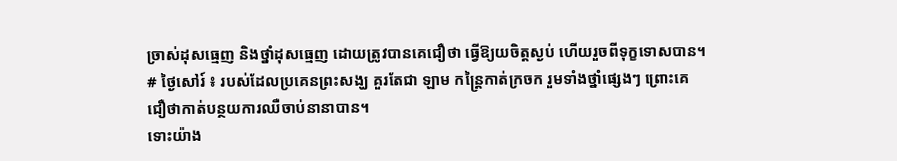ច្រាស់ដុសធ្មេញ និងថ្នាំដុសធ្មេញ ដោយត្រូវបានគេជឿថា ធ្វើឱ្យយចិត្តស្ងប់ ហើយរួចពីទុក្ខទោសបាន។
# ថ្ងៃសៅរ៍ ៖ របស់ដែលប្រគេនព្រះសង្ឃ គួរតែជា ឡាម កន្ត្រៃកាត់ក្រចក រួមទាំងថ្នាំផ្សេងៗ ព្រោះគេជឿថាកាត់បន្ថយការឈឺចាប់នានាបាន។
ទោះយ៉ាង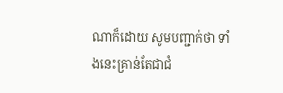ណាក៏ដោយ សូមបញ្ជាក់ថា ទាំងនេះគ្រាន់តែជាជំ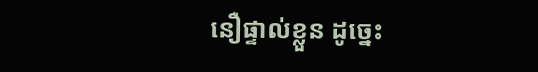នឿផ្ទាល់ខ្លួន ដូច្នេះ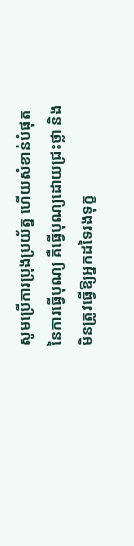សូមប្រើការប្រុងប្រយ័ត្ន ហើយសំខាន់បំផុតនៃការធ្វើបុណ្យ គឺធ្វើបុណ្យដោយជ្រះថ្លា និងមិនត្រូវធ្វើឱ្យអ្នកដទៃរងទុក្ខ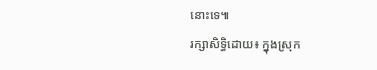នោះទេ៕
រក្សាសិទ្ធិដោយ៖ ក្នុងស្រុក